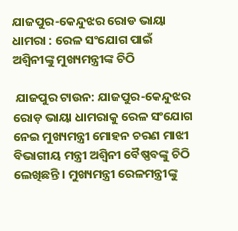ଯାଜପୁର-କେନ୍ଦୁଝର ରୋଡ ଭାୟା ଧାମରା : ରେଳ ସଂଯୋଗ ପାଇଁ ଅଶ୍ୱିନୀଙ୍କୁ ମୁଖ୍ୟମନ୍ତ୍ରୀଙ୍କ ଚିଠି

 ଯାଜପୁର ଟାଉନ: ଯାଜପୁର-କେନ୍ଦୁଝର ରୋଡ଼ ଭାୟା ଧାମରାକୁ ରେଳ ସଂଯୋଗ ନେଇ ମୁଖ୍ୟମନ୍ତ୍ରୀ ମୋହନ ଚରଣ ମାଝୀ ବିଭାଗୀୟ ମନ୍ତ୍ରୀ ଅଶ୍ୱିନୀ ବୈଷ୍ଣବଙ୍କୁ ଚିଠି ଲେଖିଛନ୍ତି । ମୁଖ୍ୟମନ୍ତ୍ରୀ ରେଳମନ୍ତ୍ରୀଙ୍କୁ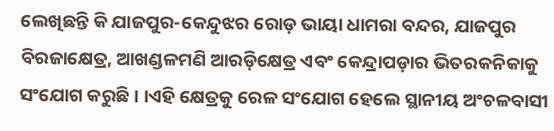ଲେଖିଛନ୍ତି କି ଯାଜପୁର-କେନ୍ଦୁଝର ରୋଡ଼ ଭାୟା ଧାମରା ବନ୍ଦର, ଯାଜପୁର ବିରଜାକ୍ଷେତ୍ର, ଆଖଣ୍ଡଳମଣି ଆରଡ଼ିକ୍ଷେତ୍ର ଏବଂ କେନ୍ଦ୍ରାପଡ଼ାର ଭିତରକନିକାକୁ ସଂଯୋଗ କରୁଛି । ।ଏହି କ୍ଷେତ୍ରକୁ ରେଳ ସଂଯୋଗ ହେଲେ ସ୍ଥାନୀୟ ଅଂଚଳବାସୀ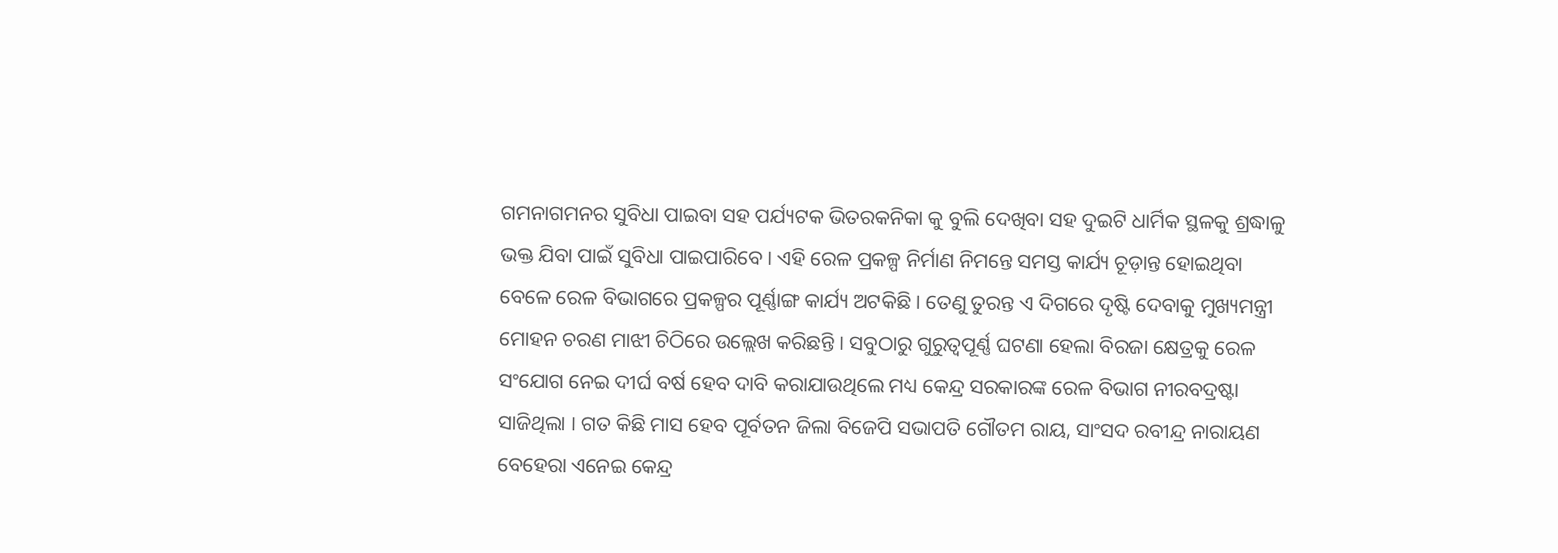ଗମନାଗମନର ସୁବିଧା ପାଇବା ସହ ପର୍ଯ୍ୟଟକ ଭିତରକନିକା କୁ ବୁଲି ଦେଖିବା ସହ ଦୁଇଟି ଧାର୍ମିକ ସ୍ଥଳକୁ ଶ୍ରଦ୍ଧାଳୁ ଭକ୍ତ ଯିବା ପାଇଁ ସୁବିଧା ପାଇପାରିବେ । ଏହି ରେଳ ପ୍ରକଳ୍ପ ନିର୍ମାଣ ନିମନ୍ତେ ସମସ୍ତ କାର୍ଯ୍ୟ ଚୂଡ଼ାନ୍ତ ହୋଇଥିବା ବେଳେ ରେଳ ବିଭାଗରେ ପ୍ରକଳ୍ପର ପୂର୍ଣ୍ଣାଙ୍ଗ କାର୍ଯ୍ୟ ଅଟକିଛି । ତେଣୁ ତୁରନ୍ତ ଏ ଦିଗରେ ଦୃଷ୍ଟି ଦେବାକୁ ମୁଖ୍ୟମନ୍ତ୍ରୀ ମୋହନ ଚରଣ ମାଝୀ ଚିଠିରେ ଉଲ୍ଲେଖ କରିଛନ୍ତି । ସବୁଠାରୁ ଗୁରୁତ୍ୱପୂର୍ଣ୍ଣ ଘଟଣା ହେଲା ବିରଜା କ୍ଷେତ୍ରକୁ ରେଳ ସଂଯୋଗ ନେଇ ଦୀର୍ଘ ବର୍ଷ ହେବ ଦାବି କରାଯାଉଥିଲେ ମଧ୍ୟ କେନ୍ଦ୍ର ସରକାରଙ୍କ ରେଳ ବିଭାଗ ନୀରବଦ୍ରଷ୍ଟା ସାଜିଥିଲା । ଗତ କିଛି ମାସ ହେବ ପୂର୍ବତନ ଜିଲା ବିଜେପି ସଭାପତି ଗୌତମ ରାୟ, ସାଂସଦ ରବୀନ୍ଦ୍ର ନାରାୟଣ ବେହେରା ଏନେଇ କେନ୍ଦ୍ର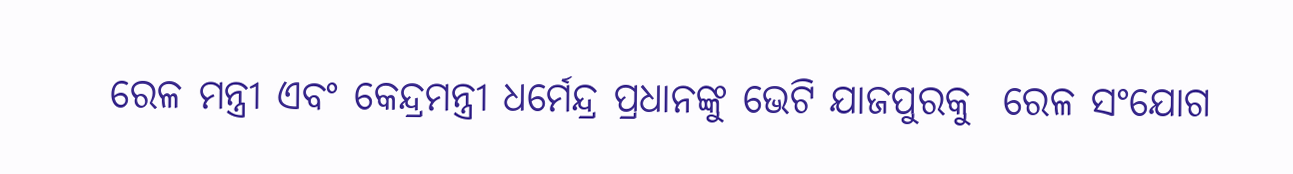ରେଳ ମନ୍ତ୍ରୀ ଏବଂ କେନ୍ଦ୍ରମନ୍ତ୍ରୀ ଧର୍ମେନ୍ଦ୍ର ପ୍ରଧାନଙ୍କୁ ଭେଟି ଯାଜପୁରକୁ  ରେଳ ସଂଯୋଗ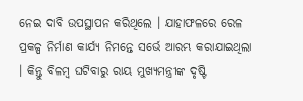ନେଇ ଦାବି ଉପସ୍ଥାପନ କରିଥିଲେ । ଯାହାଫଳରେ ରେଳ ପ୍ରକଳ୍ପ ନିର୍ମାଣ କାର୍ଯ୍ୟ ନିମନ୍ତେ ସର୍ଭେ ଆରମ୍ଭ କରାଯାଇଥିଲା । କିନ୍ତୁ ବିଳମ୍ବ ଘଟିବାରୁ ରାୟ ମୁଖ୍ୟମନ୍ତ୍ରୀଙ୍କ ଦୃଷ୍ଟି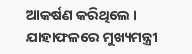ଆକର୍ଷଣ କରିଥିଲେ । ଯାହାଫଳରେ ମୁଖ୍ୟମନ୍ତ୍ରୀ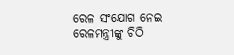ରେଳ ସଂଯୋଗ ନେଇ ରେଳମନ୍ତ୍ରୀଙ୍କୁ ଚିଠି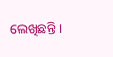ଲେଖିଛନ୍ତି ।